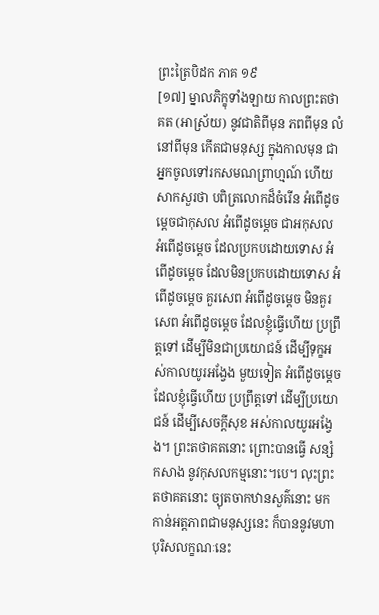ព្រះត្រៃបិដក ភាគ ១៩
[១៧] ម្នាលភិក្ខុទាំងឡាយ កាលព្រះតថាគត (អាស្រ័យ) នូវជាតិពីមុន ភពពីមុន លំនៅពីមុន កើតជាមនុស្ស ក្នុងកាលមុន ជាអ្នកចូលទៅរកសមណព្រាហ្មណ៍ ហើយសាកសួរថា បពិត្រលោកដ៏ចំរើន អំពើដូចម្តេចជាកុសល អំពើដូចម្តេច ជាអកុសល អំពើដូចម្តេច ដែលប្រកបដោយទោស អំពើដូចម្តេច ដែលមិនប្រកបដោយទោស អំពើដូចម្តេច គួរសេព អំពើដូចម្តេច មិនគួរសេព អំពើដូចម្តេច ដែលខ្ញុំធ្វើហើយ ប្រព្រឹត្តទៅ ដើម្បីមិនជាប្រយោជន៍ ដើម្បីទុក្ខអស់កាលយូរអង្វែង មួយទៀត អំពើដូចម្តេច ដែលខ្ញុំធ្វើហើយ ប្រព្រឹត្តទៅ ដើម្បីប្រយោជន៍ ដើម្បីសេចក្តីសុខ អស់កាលយូរអង្វែង។ ព្រះតថាគតនោះ ព្រោះបានធ្វើ សន្សំ កសាង នូវកុសលកម្មនោះ។បេ។ លុះព្រះតថាគតនោះ ច្យុតចាកឋានសួគ៌នោះ មកកាន់អត្តភាពជាមនុស្សនេះ ក៏បាននូវមហាបុរិសលក្ខណៈនេះ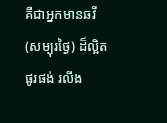គឺជាអ្នកមានឆវី (សម្បុរថ្ងៃ) ដ៏ល្អិត ផូរផង់ រលីង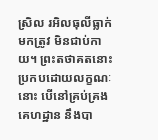ស្រិល រអិលធុលីធ្លាក់មកត្រូវ មិនជាប់កាយ។ ព្រះតថាគតនោះ ប្រកបដោយលក្ខណៈនោះ បើនៅគ្រប់គ្រងគេហដ្ឋាន នឹងបា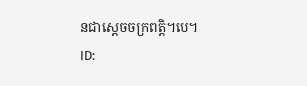នជាស្តេចចក្រពត្តិ។បេ។
ID: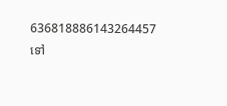636818886143264457
ទៅ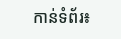កាន់ទំព័រ៖